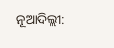ନୂଆଦିଲ୍ଲୀ: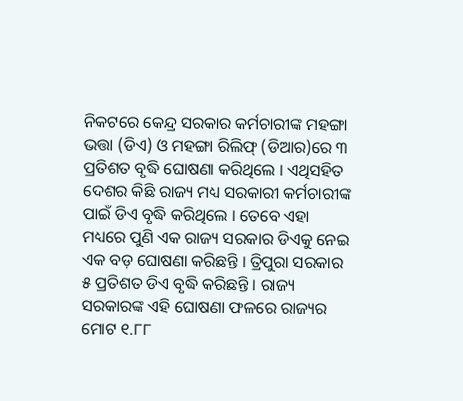ନିକଟରେ କେନ୍ଦ୍ର ସରକାର କର୍ମଚାରୀଙ୍କ ମହଙ୍ଗା ଭତ୍ତା (ଡିଏ) ଓ ମହଙ୍ଗା ରିଲିଫ୍ (ଡିଆର)ରେ ୩ ପ୍ରତିଶତ ବୃଦ୍ଧି ଘୋଷଣା କରିଥିଲେ । ଏଥିସହିତ ଦେଶର କିଛି ରାଜ୍ୟ ମଧ୍ୟ ସରକାରୀ କର୍ମଚାରୀଙ୍କ ପାଇଁ ଡିଏ ବୃଦ୍ଧି କରିଥିଲେ । ତେବେ ଏହା ମଧ୍ୟରେ ପୁଣି ଏକ ରାଜ୍ୟ ସରକାର ଡିଏକୁ ନେଇ ଏକ ବଡ଼ ଘୋଷଣା କରିଛନ୍ତି । ତ୍ରିପୁରା ସରକାର ୫ ପ୍ରତିଶତ ଡିଏ ବୃଦ୍ଧି କରିଛନ୍ତି । ରାଜ୍ୟ ସରକାରଙ୍କ ଏହି ଘୋଷଣା ଫଳରେ ରାଜ୍ୟର ମୋଟ ୧.୮୮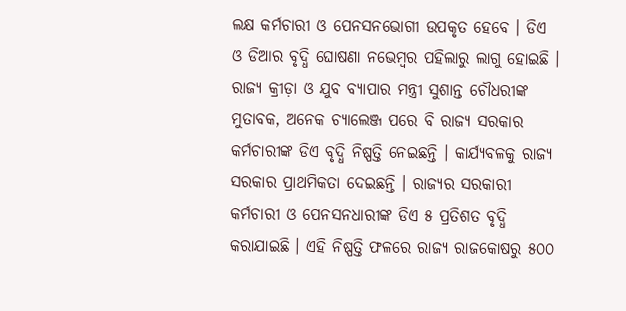ଲକ୍ଷ କର୍ମଚାରୀ ଓ ପେନସନଭୋଗୀ ଉପକୃତ ହେବେ । ଡିଏ ଓ ଡିଆର ବୃଦ୍ଧି ଘୋଷଣା ନଭେମ୍ବର ପହିଲାରୁ ଲାଗୁ ହୋଇଛି ।
ରାଜ୍ୟ କ୍ରୀଡ଼ା ଓ ଯୁବ ବ୍ୟାପାର ମନ୍ତ୍ରୀ ସୁଶାନ୍ତ ଚୌଧରୀଙ୍କ ମୁତାବକ, ଅନେକ ଚ୍ୟାଲେଞ୍ଜ ପରେ ବି ରାଜ୍ୟ ସରକାର କର୍ମଚାରୀଙ୍କ ଡିଏ ବୃଦ୍ଧି ନିଷ୍ପତ୍ତି ନେଇଛନ୍ତି । କାର୍ଯ୍ୟବଳକୁ ରାଜ୍ୟ ସରକାର ପ୍ରାଥମିକତା ଦେଇଛନ୍ତି । ରାଜ୍ୟର ସରକାରୀ କର୍ମଚାରୀ ଓ ପେନସନଧାରୀଙ୍କ ଡିଏ ୫ ପ୍ରତିଶତ ବୃଦ୍ଧି କରାଯାଇଛି । ଏହି ନିଷ୍ପତ୍ତି ଫଳରେ ରାଜ୍ୟ ରାଜକୋଷରୁ ୫୦୦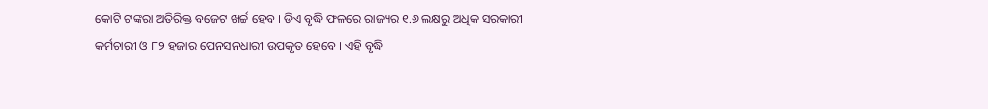କୋଟି ଟଙ୍କରା ଅତିରିକ୍ତ ବଜେଟ ଖର୍ଚ୍ଚ ହେବ । ଡିଏ ବୃଦ୍ଧି ଫଳରେ ରାଜ୍ୟର ୧.୬ ଲକ୍ଷରୁ ଅଧିକ ସରକାରୀ କର୍ମଚାରୀ ଓ ୮୨ ହଜାର ପେନସନଧାରୀ ଉପକୃତ ହେବେ । ଏହି ବୃଦ୍ଧି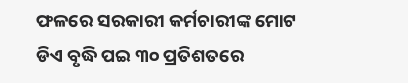ଫଳରେ ସରକାରୀ କର୍ମଚାରୀଙ୍କ ମୋଟ ଡିଏ ବୃଦ୍ଧି ପଇ ୩୦ ପ୍ରତିଶତରେ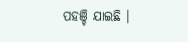ପହଞ୍ଚି ଯାଇଛି ।